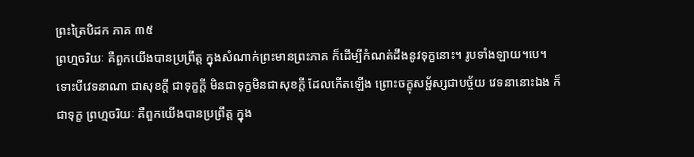ព្រះត្រៃបិដក ភាគ ៣៥
ព្រហ្មចរិយៈ គឺពួកយើងបានប្រព្រឹត្ត ក្នុងសំណាក់ព្រះមានព្រះភាគ ក៏ដើម្បីកំណត់ដឹងនូវទុក្ខនោះ។ រូបទាំងឡាយ។បេ។ ទោះបីវេទនាណា ជាសុខក្តី ជាទុក្ខក្តី មិនជាទុក្ខមិនជាសុខក្តី ដែលកើតឡើង ព្រោះចក្ខុសម្ផ័ស្សជាបច្ច័យ វេទនានោះឯង ក៏ជាទុក្ខ ព្រហ្មចរិយៈ គឺពួកយើងបានប្រព្រឹត្ត ក្នុង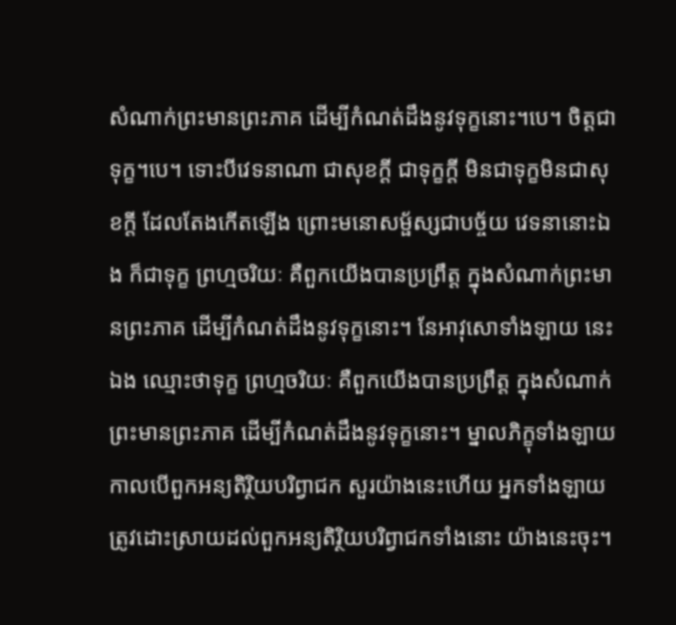សំណាក់ព្រះមានព្រះភាគ ដើម្បីកំណត់ដឹងនូវទុក្ខនោះ។បេ។ ចិត្តជាទុក្ខ។បេ។ ទោះបីវេទនាណា ជាសុខក្តី ជាទុក្ខក្តី មិនជាទុក្ខមិនជាសុខក្តី ដែលតែងកើតឡើង ព្រោះមនោសម្ផ័ស្សជាបច្ច័យ វេទនានោះឯង ក៏ជាទុក្ខ ព្រហ្មចរិយៈ គឺពួកយើងបានប្រព្រឹត្ត ក្នុងសំណាក់ព្រះមានព្រះភាគ ដើម្បីកំណត់ដឹងនូវទុក្ខនោះ។ នែអាវុសោទាំងឡាយ នេះឯង ឈ្មោះថាទុក្ខ ព្រហ្មចរិយៈ គឺពួកយើងបានប្រព្រឹត្ត ក្នុងសំណាក់ព្រះមានព្រះភាគ ដើម្បីកំណត់ដឹងនូវទុក្ខនោះ។ ម្នាលភិក្ខុទាំងឡាយ កាលបើពួកអន្យតិរ្ថិយបរិព្វាជក សួរយ៉ាងនេះហើយ អ្នកទាំងឡាយ ត្រូវដោះស្រាយដល់ពួកអន្យតិរិ្ថយបរិព្វាជកទាំងនោះ យ៉ាងនេះចុះ។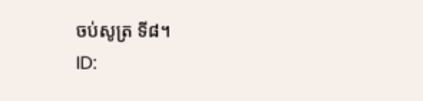ចប់សូត្រ ទី៨។
ID: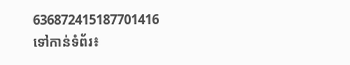636872415187701416
ទៅកាន់ទំព័រ៖